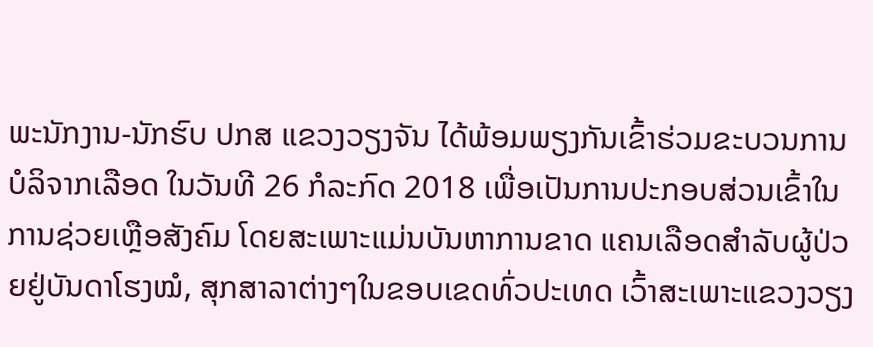ພະນັກງານ-ນັກຮົບ ປກສ ແຂວງວຽງຈັນ ໄດ້ພ້ອມພຽງກັນເຂົ້າຮ່ວມຂະບວນການບໍລິຈາກເລືອດ ໃນວັນທີ 26 ກໍລະກົດ 2018 ເພື່ອເປັນການປະກອບສ່ວນເຂົ້າໃນການຊ່ວຍເຫຼືອສັງຄົມ ໂດຍສະເພາະແມ່ນບັນຫາການຂາດ ແຄນເລືອດສຳລັບຜູ້ປ່ວຍຢູ່ບັນດາໂຮງໝໍ, ສຸກສາລາຕ່າງໆໃນຂອບເຂດທົ່ວປະເທດ ເວົ້າສະເພາະແຂວງວຽງ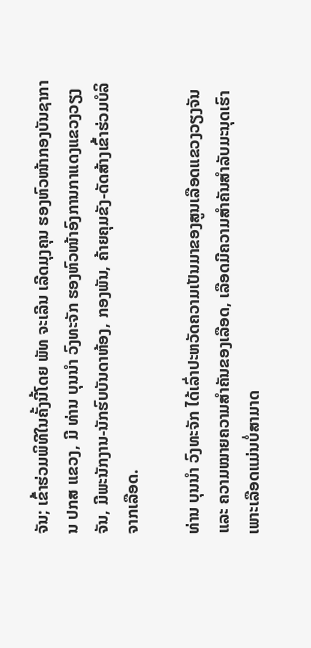ຈັນ; ເຂົ້າຮ່ວມພິທີໃນຄັ້ງນີ້ໂດຍ ພັທ ຈະເລີນ ເລີດມຸງຄຸນ ຮອງຫົວໜ້າກອງບັນຊາການ ປກສ ແຂວງ, ມີ ທ່ານ ບຸນນຳ ວົງທະຈັກ ຮອງຫົວໜ້າອົງການກາແດງແຂວງວຽງຈັນ, ມີພະນັກງານ-ນັກຮົບບັນດາຫ້ອງ, ກອງພັນ, ຄ້າຍຄຸມຂັງ-ດັດສ້າງເຂົ້າຮ່ວມບໍລິຈາກເລືອດ.

ທ່ານ ບຸນນຳ ວົງທະຈັກ ໄດ້ເລົ່າປະຫວັດຄວາມເປັນມາຂອງສູນເລືອດແຂວງວຽງຈັນ ແລະ ຄວາມໝາຍຄວາມສຳຄັນຂອງເລືອດ, ເລືອດມີຄວາມສຳຄັນສຳລັບມະນຸດເຮົາ ເພາະເລືອດແມ່ນບໍ່ສາມາດ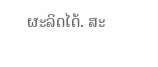ຜະລິດໄດ້. ສະ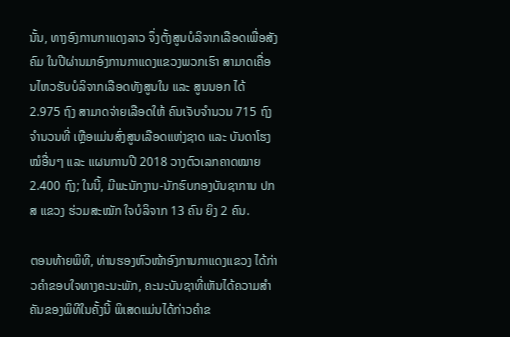ນັ້ນ, ທາງອົງການກາແດງລາວ ຈຶ່ງຕັ້ງສູນບໍລິຈາກເລືອດເພື່ອສັງຄົມ ໃນປີຜ່ານມາອົງການກາແດງແຂວງພວກເຮົາ ສາມາດເຄື່ອນໄຫວຮັບບໍລິຈາກເລືອດທັງສູນໃນ ແລະ ສູນນອກ ໄດ້ 2.975 ຖົງ ສາມາດຈ່າຍເລືອດໃຫ້ ຄົນເຈັບຈຳນວນ 715 ຖົງ ຈໍານວນທີ່ ເຫຼືອແມ່ນສົ່ງສູນເລືອດແຫ່ງຊາດ ແລະ ບັນດາໂຮງໝໍອື່ນໆ ແລະ ແຜນການປີ 2018 ວາງຕົວເລກຄາດໝາຍ 2.400 ຖົງ; ໃນນີ້, ມີພະນັກງານ-ນັກຮົບກອງບັນຊາການ ປກສ ແຂວງ ຮ່ວມສະໝັກ ໃຈບໍລິຈາກ 13 ຄົນ ຍິງ 2 ຄົນ.

ຕອນທ້າຍພິທີ, ທ່ານຮອງຫົວໜ້າອົງການກາແດງແຂວງ ໄດ້ກ່າວຄຳຂອບໃຈທາງຄະນະພັກ, ຄະນະບັນຊາທີ່ເຫັນໄດ້ຄວາມສຳຄັນຂອງພິທີໃນຄັ້ງນີ້ ພິເສດແມ່ນໄດ້ກ່າວຄຳຂ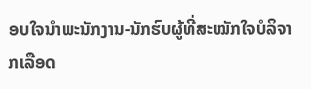ອບໃຈນຳພະນັກງານ-ນັກຮົບຜູ້ທີ່ສະໝັກໃຈບໍລິຈາກເລືອດ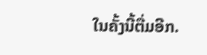ໃນຄັ້ງນີ້ຕື່ມອີກ.